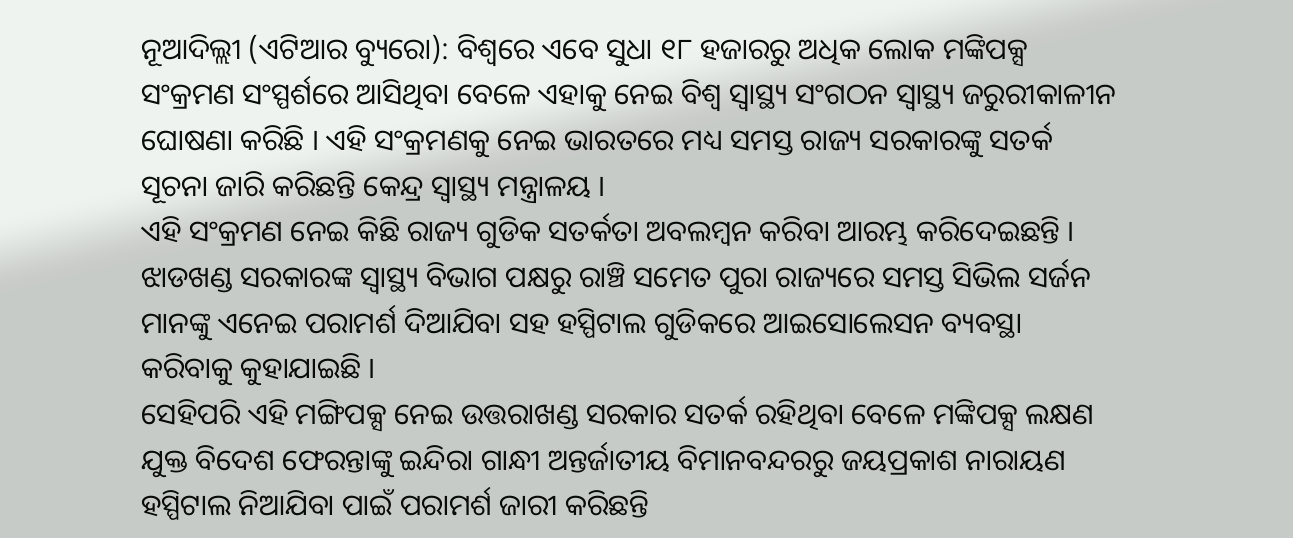ନୂଆଦିଲ୍ଲୀ (ଏଟିଆର ବ୍ୟୁରୋ): ବିଶ୍ୱରେ ଏବେ ସୁଧା ୧୮ ହଜାରରୁ ଅଧିକ ଲୋକ ମଙ୍କିପକ୍ସ ସଂକ୍ରମଣ ସଂସ୍ପର୍ଶରେ ଆସିଥିବା ବେଳେ ଏହାକୁ ନେଇ ବିଶ୍ୱ ସ୍ୱାସ୍ଥ୍ୟ ସଂଗଠନ ସ୍ୱାସ୍ଥ୍ୟ ଜରୁରୀକାଳୀନ ଘୋଷଣା କରିଛି । ଏହି ସଂକ୍ରମଣକୁ ନେଇ ଭାରତରେ ମଧ୍ୟ ସମସ୍ତ ରାଜ୍ୟ ସରକାରଙ୍କୁ ସତର୍କ ସୂଚନା ଜାରି କରିଛନ୍ତି କେନ୍ଦ୍ର ସ୍ୱାସ୍ଥ୍ୟ ମନ୍ତ୍ରାଳୟ ।
ଏହି ସଂକ୍ରମଣ ନେଇ କିଛି ରାଜ୍ୟ ଗୁଡିକ ସତର୍କତା ଅବଲମ୍ବନ କରିବା ଆରମ୍ଭ କରିଦେଇଛନ୍ତି । ଝାଡଖଣ୍ଡ ସରକାରଙ୍କ ସ୍ୱାସ୍ଥ୍ୟ ବିଭାଗ ପକ୍ଷରୁ ରାଞ୍ଚି ସମେତ ପୁରା ରାଜ୍ୟରେ ସମସ୍ତ ସିଭିଲ ସର୍ଜନ ମାନଙ୍କୁ ଏନେଇ ପରାମର୍ଶ ଦିଆଯିବା ସହ ହସ୍ପିଟାଲ ଗୁଡିକରେ ଆଇସୋଲେସନ ବ୍ୟବସ୍ଥା କରିବାକୁ କୁହାଯାଇଛି ।
ସେହିପରି ଏହି ମଙ୍ଗିପକ୍ସ ନେଇ ଉତ୍ତରାଖଣ୍ଡ ସରକାର ସତର୍କ ରହିଥିବା ବେଳେ ମଙ୍କିପକ୍ସ ଲକ୍ଷଣ ଯୁକ୍ତ ବିଦେଶ ଫେରନ୍ତାଙ୍କୁ ଇନ୍ଦିରା ଗାନ୍ଧୀ ଅନ୍ତର୍ଜାତୀୟ ବିମାନବନ୍ଦରରୁ ଜୟପ୍ରକାଶ ନାରାୟଣ ହସ୍ପିଟାଲ ନିଆଯିବା ପାଇଁ ପରାମର୍ଶ ଜାରୀ କରିଛନ୍ତି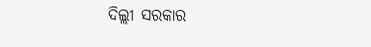ଦିଲ୍ଲୀ ସରକାର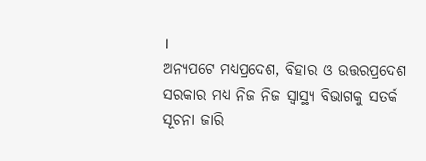।
ଅନ୍ୟପଟେ ମଧ୍ୟପ୍ରଦେଶ, ବିହାର ଓ ଉତ୍ତରପ୍ରଦେଶ ସରକାର ମଧ୍ୟ ନିଜ ନିଜ ସ୍ୱାସ୍ଥ୍ୟ ବିଭାଗକୁ ସତର୍କ ସୂଚନା ଜାରି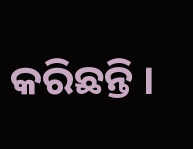କରିଛନ୍ତି ।